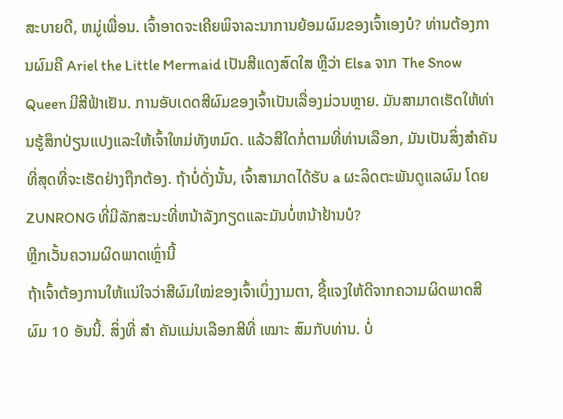ສະບາຍດີ, ຫມູ່ເພື່ອນ. ເຈົ້າອາດຈະເຄີຍພິຈາລະນາການຍ້ອມຜົມຂອງເຈົ້າເອງບໍ? ທ່ານຕ້ອງການຜົມຄື Ariel the Little Mermaid ເປັນສີແດງສົດໃສ ຫຼືວ່າ Elsa ຈາກ The Snow Queen ມີສີຟ້າເຢັນ. ການອັບເດດສີຜົມຂອງເຈົ້າເປັນເລື່ອງມ່ວນຫຼາຍ. ມັນສາມາດເຮັດໃຫ້ທ່ານຮູ້ສຶກປ່ຽນແປງແລະໃຫ້ເຈົ້າໃຫມ່ທັງຫມົດ. ແລ້ວສີໃດກໍ່ຕາມທີ່ທ່ານເລືອກ, ມັນເປັນສິ່ງສໍາຄັນທີ່ສຸດທີ່ຈະເຮັດຢ່າງຖືກຕ້ອງ. ຖ້າບໍ່ດັ່ງນັ້ນ, ເຈົ້າສາມາດໄດ້ຮັບ a ຜະລິດຕະພັນດູແລຜົມ ໂດຍ ZUNRONG ທີ່ມີລັກສະນະທີ່ຫນ້າລັງກຽດແລະມັນບໍ່ຫນ້າຢ້ານບໍ?
ຫຼີກເວັ້ນຄວາມຜິດພາດເຫຼົ່ານີ້
ຖ້າເຈົ້າຕ້ອງການໃຫ້ແນ່ໃຈວ່າສີຜົມໃໝ່ຂອງເຈົ້າເບິ່ງງາມຕາ, ຊີ້ແຈງໃຫ້ດີຈາກຄວາມຜິດພາດສີຜົມ 10 ອັນນີ້. ສິ່ງທີ່ ສຳ ຄັນແມ່ນເລືອກສີທີ່ ເໝາະ ສົມກັບທ່ານ. ບໍ່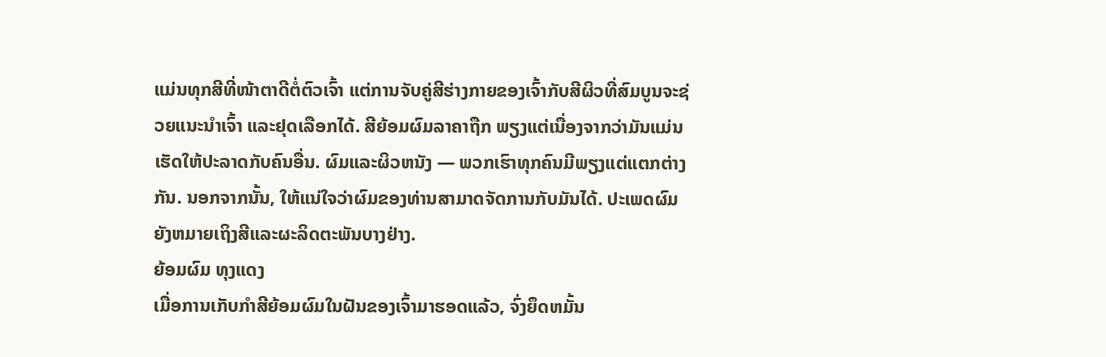ແມ່ນທຸກສີທີ່ໜ້າຕາດີຕໍ່ຕົວເຈົ້າ ແຕ່ການຈັບຄູ່ສີຮ່າງກາຍຂອງເຈົ້າກັບສີຜິວທີ່ສົມບູນຈະຊ່ວຍແນະນຳເຈົ້າ ແລະຢຸດເລືອກໄດ້. ສີຍ້ອມຜົມລາຄາຖືກ ພຽງແຕ່ເນື່ອງຈາກວ່າມັນແມ່ນເຮັດໃຫ້ປະລາດກັບຄົນອື່ນ. ຜົມແລະຜິວຫນັງ — ພວກເຮົາທຸກຄົນມີພຽງແຕ່ແຕກຕ່າງກັນ. ນອກຈາກນັ້ນ, ໃຫ້ແນ່ໃຈວ່າຜົມຂອງທ່ານສາມາດຈັດການກັບມັນໄດ້. ປະເພດຜົມຍັງຫມາຍເຖິງສີແລະຜະລິດຕະພັນບາງຢ່າງ.
ຍ້ອມຜົມ ທຸງແດງ
ເມື່ອການເກັບກໍາສີຍ້ອມຜົມໃນຝັນຂອງເຈົ້າມາຮອດແລ້ວ, ຈົ່ງຍຶດຫມັ້ນ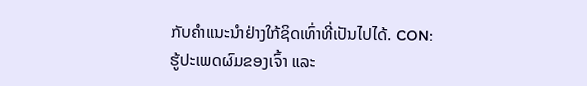ກັບຄໍາແນະນໍາຢ່າງໃກ້ຊິດເທົ່າທີ່ເປັນໄປໄດ້. CON: ຮູ້ປະເພດຜົມຂອງເຈົ້າ ແລະ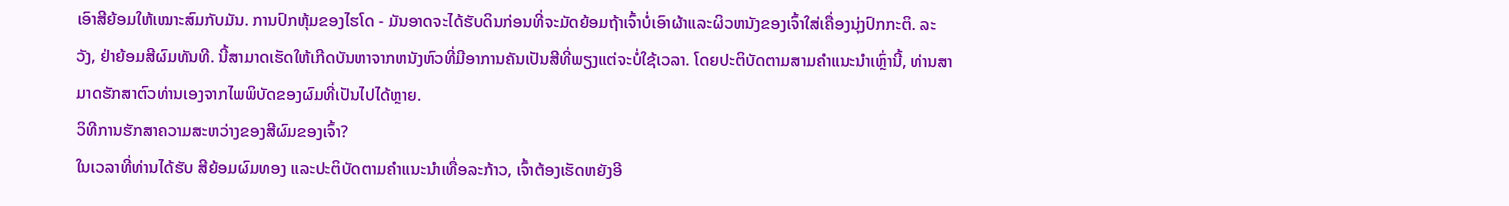ເອົາສີຍ້ອມໃຫ້ເໝາະສົມກັບມັນ. ການປົກຫຸ້ມຂອງໄຮໂດ - ມັນອາດຈະໄດ້ຮັບດິນກ່ອນທີ່ຈະມັດຍ້ອມຖ້າເຈົ້າບໍ່ເອົາຜ້າແລະຜິວຫນັງຂອງເຈົ້າໃສ່ເຄື່ອງນຸ່ງປົກກະຕິ. ລະວັງ, ຢ່າຍ້ອມສີຜົມທັນທີ. ນີ້ສາມາດເຮັດໃຫ້ເກີດບັນຫາຈາກຫນັງຫົວທີ່ມີອາການຄັນເປັນສີທີ່ພຽງແຕ່ຈະບໍ່ໃຊ້ເວລາ. ໂດຍປະຕິບັດຕາມສາມຄໍາແນະນໍາເຫຼົ່ານີ້, ທ່ານສາມາດຮັກສາຕົວທ່ານເອງຈາກໄພພິບັດຂອງຜົມທີ່ເປັນໄປໄດ້ຫຼາຍ.
ວິທີການຮັກສາຄວາມສະຫວ່າງຂອງສີຜົມຂອງເຈົ້າ?
ໃນເວລາທີ່ທ່ານໄດ້ຮັບ ສີຍ້ອມຜົມທອງ ແລະປະຕິບັດຕາມຄໍາແນະນໍາເທື່ອລະກ້າວ, ເຈົ້າຕ້ອງເຮັດຫຍັງອີ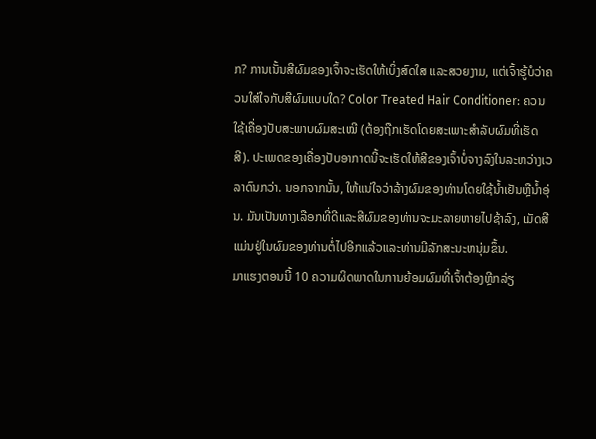ກ? ການເນັ້ນສີຜົມຂອງເຈົ້າຈະເຮັດໃຫ້ເບິ່ງສົດໃສ ແລະສວຍງາມ, ແຕ່ເຈົ້າຮູ້ບໍວ່າຄວນໃສ່ໃຈກັບສີຜົມແບບໃດ? Color Treated Hair Conditioner: ຄວນໃຊ້ເຄື່ອງປັບສະພາບຜົມສະເໝີ (ຕ້ອງຖືກເຮັດໂດຍສະເພາະສຳລັບຜົມທີ່ເຮັດສີ). ປະເພດຂອງເຄື່ອງປັບອາກາດນີ້ຈະເຮັດໃຫ້ສີຂອງເຈົ້າບໍ່ຈາງລົງໃນລະຫວ່າງເວລາດົນກວ່າ. ນອກຈາກນັ້ນ, ໃຫ້ແນ່ໃຈວ່າລ້າງຜົມຂອງທ່ານໂດຍໃຊ້ນ້ຳເຢັນຫຼືນ້ຳອຸ່ນ. ມັນເປັນທາງເລືອກທີ່ດີແລະສີຜົມຂອງທ່ານຈະມະລາຍຫາຍໄປຊ້າລົງ, ເມັດສີແມ່ນຢູ່ໃນຜົມຂອງທ່ານຕໍ່ໄປອີກແລ້ວແລະທ່ານມີລັກສະນະຫນຸ່ມຂຶ້ນ.
ມາແຮງຕອນນີ້ 10 ຄວາມຜິດພາດໃນການຍ້ອມຜົມທີ່ເຈົ້າຕ້ອງຫຼີກລ່ຽ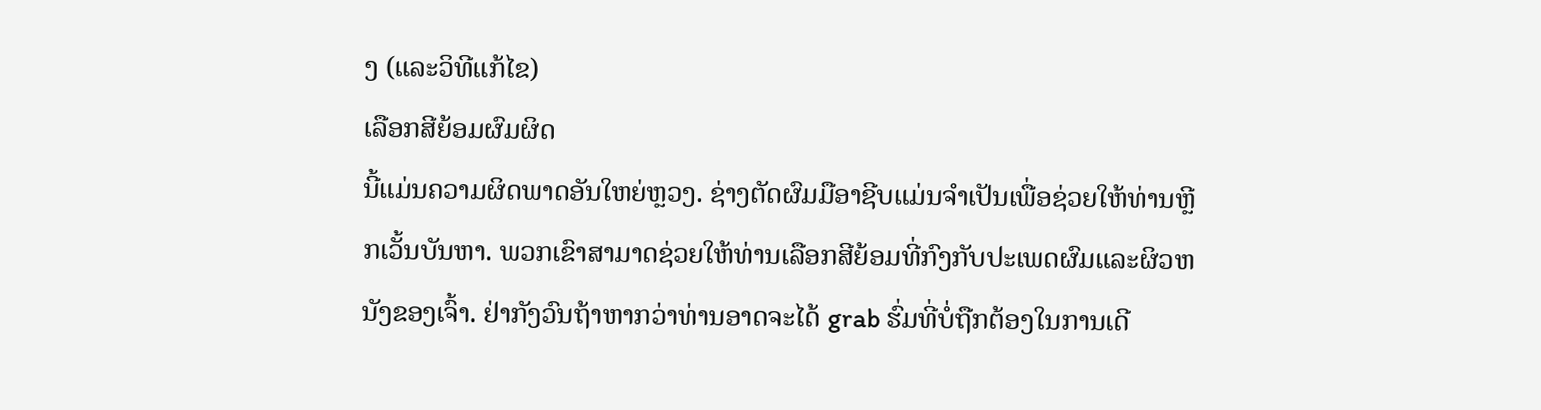ງ (ແລະວິທີແກ້ໄຂ)
ເລືອກສີຍ້ອມຜົມຜິດ
ນີ້ແມ່ນຄວາມຜິດພາດອັນໃຫຍ່ຫຼວງ. ຊ່າງຕັດຜົມມືອາຊີບແມ່ນຈໍາເປັນເພື່ອຊ່ວຍໃຫ້ທ່ານຫຼີກເວັ້ນບັນຫາ. ພວກເຂົາສາມາດຊ່ວຍໃຫ້ທ່ານເລືອກສີຍ້ອມທີ່ກົງກັບປະເພດຜົມແລະຜິວຫນັງຂອງເຈົ້າ. ຢ່າກັງວົນຖ້າຫາກວ່າທ່ານອາດຈະໄດ້ grab ຮົ່ມທີ່ບໍ່ຖືກຕ້ອງໃນການເດີ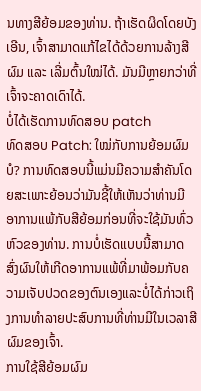ນທາງສີຍ້ອມຂອງທ່ານ. ຖ້າເຮັດຜິດໂດຍບັງເອີນ, ເຈົ້າສາມາດແກ້ໄຂໄດ້ດ້ວຍການລ້າງສີຜົມ ແລະ ເລີ່ມຕົ້ນໃໝ່ໄດ້. ມັນມີຫຼາຍກວ່າທີ່ເຈົ້າຈະຄາດເດົາໄດ້.
ບໍ່ໄດ້ເຮັດການທົດສອບ patch
ທົດສອບ Patch: ໃໝ່ກັບການຍ້ອມຜົມບໍ? ການທົດສອບນີ້ແມ່ນມີຄວາມສໍາຄັນໂດຍສະເພາະຍ້ອນວ່າມັນຊີ້ໃຫ້ເຫັນວ່າທ່ານມີອາການແພ້ກັບສີຍ້ອມກ່ອນທີ່ຈະໃຊ້ມັນທົ່ວຫົວຂອງທ່ານ. ການບໍ່ເຮັດແບບນີ້ສາມາດສົ່ງຜົນໃຫ້ເກີດອາການແພ້ທີ່ມາພ້ອມກັບຄວາມເຈັບປວດຂອງຕົນເອງແລະບໍ່ໄດ້ກ່າວເຖິງການທໍາລາຍປະສົບການທີ່ທ່ານມີໃນເວລາສີຜົມຂອງເຈົ້າ.
ການໃຊ້ສີຍ້ອມຜົມ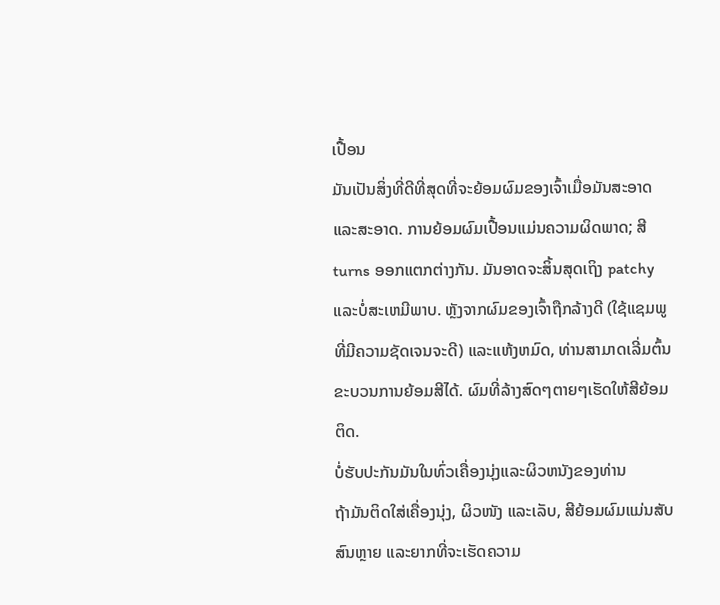ເປື້ອນ
ມັນເປັນສິ່ງທີ່ດີທີ່ສຸດທີ່ຈະຍ້ອມຜົມຂອງເຈົ້າເມື່ອມັນສະອາດແລະສະອາດ. ການຍ້ອມຜົມເປື້ອນແມ່ນຄວາມຜິດພາດ; ສີ turns ອອກແຕກຕ່າງກັນ. ມັນອາດຈະສິ້ນສຸດເຖິງ patchy ແລະບໍ່ສະເຫມີພາບ. ຫຼັງຈາກຜົມຂອງເຈົ້າຖືກລ້າງດີ (ໃຊ້ແຊມພູທີ່ມີຄວາມຊັດເຈນຈະດີ) ແລະແຫ້ງຫມົດ, ທ່ານສາມາດເລີ່ມຕົ້ນຂະບວນການຍ້ອມສີໄດ້. ຜົມທີ່ລ້າງສົດໆຕາຍໆເຮັດໃຫ້ສີຍ້ອມຕິດ.
ບໍ່ຮັບປະກັນມັນໃນທົ່ວເຄື່ອງນຸ່ງແລະຜິວຫນັງຂອງທ່ານ
ຖ້າມັນຕິດໃສ່ເຄື່ອງນຸ່ງ, ຜິວໜັງ ແລະເລັບ, ສີຍ້ອມຜົມແມ່ນສັບສົນຫຼາຍ ແລະຍາກທີ່ຈະເຮັດຄວາມ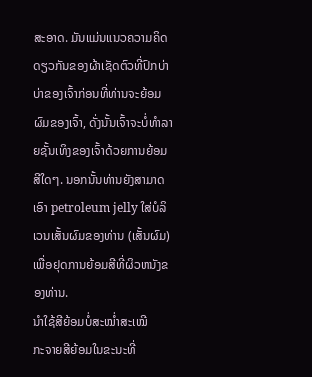ສະອາດ. ມັນແມ່ນແນວຄວາມຄິດດຽວກັນຂອງຜ້າເຊັດຕົວທີ່ປົກບ່າບ່າຂອງເຈົ້າກ່ອນທີ່ທ່ານຈະຍ້ອມຜົມຂອງເຈົ້າ, ດັ່ງນັ້ນເຈົ້າຈະບໍ່ທໍາລາຍຊັ້ນເທິງຂອງເຈົ້າດ້ວຍການຍ້ອມສີໃດໆ. ນອກນັ້ນທ່ານຍັງສາມາດເອົາ petroleum jelly ໃສ່ບໍລິເວນເສັ້ນຜົມຂອງທ່ານ (ເສັ້ນຜົມ) ເພື່ອຢຸດການຍ້ອມສີທີ່ຜິວຫນັງຂອງທ່ານ.
ນຳໃຊ້ສີຍ້ອມບໍ່ສະໝ່ຳສະເໝີ
ກະຈາຍສີຍ້ອມໃນຂະນະທີ່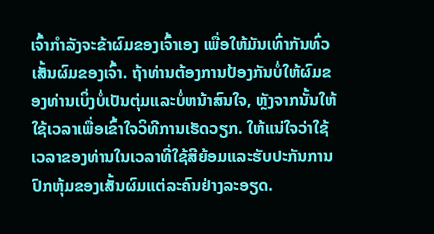ເຈົ້າກຳລັງຈະຂ້າຜົມຂອງເຈົ້າເອງ ເພື່ອໃຫ້ມັນເທົ່າກັນທົ່ວເສັ້ນຜົມຂອງເຈົ້າ. ຖ້າທ່ານຕ້ອງການປ້ອງກັນບໍ່ໃຫ້ຜົມຂອງທ່ານເບິ່ງບໍ່ເປັນຕຸ່ມແລະບໍ່ຫນ້າສົນໃຈ, ຫຼັງຈາກນັ້ນໃຫ້ໃຊ້ເວລາເພື່ອເຂົ້າໃຈວິທີການເຮັດວຽກ. ໃຫ້ແນ່ໃຈວ່າໃຊ້ເວລາຂອງທ່ານໃນເວລາທີ່ໃຊ້ສີຍ້ອມແລະຮັບປະກັນການປົກຫຸ້ມຂອງເສັ້ນຜົມແຕ່ລະຄົນຢ່າງລະອຽດ.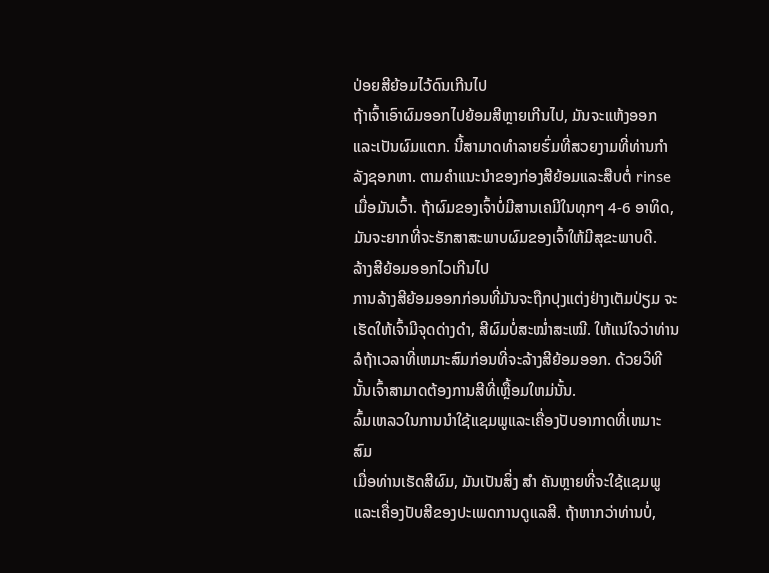ປ່ອຍສີຍ້ອມໄວ້ດົນເກີນໄປ
ຖ້າເຈົ້າເອົາຜົມອອກໄປຍ້ອມສີຫຼາຍເກີນໄປ, ມັນຈະແຫ້ງອອກແລະເປັນຜົມແຕກ. ນີ້ສາມາດທໍາລາຍຮົ່ມທີ່ສວຍງາມທີ່ທ່ານກໍາລັງຊອກຫາ. ຕາມຄໍາແນະນໍາຂອງກ່ອງສີຍ້ອມແລະສືບຕໍ່ rinse ເມື່ອມັນເວົ້າ. ຖ້າຜົມຂອງເຈົ້າບໍ່ມີສານເຄມີໃນທຸກໆ 4-6 ອາທິດ, ມັນຈະຍາກທີ່ຈະຮັກສາສະພາບຜົມຂອງເຈົ້າໃຫ້ມີສຸຂະພາບດີ.
ລ້າງສີຍ້ອມອອກໄວເກີນໄປ
ການລ້າງສີຍ້ອມອອກກ່ອນທີ່ມັນຈະຖືກປຸງແຕ່ງຢ່າງເຕັມປ່ຽມ ຈະເຮັດໃຫ້ເຈົ້າມີຈຸດດ່າງດຳ, ສີຜົມບໍ່ສະໝ່ຳສະເໝີ. ໃຫ້ແນ່ໃຈວ່າທ່ານລໍຖ້າເວລາທີ່ເຫມາະສົມກ່ອນທີ່ຈະລ້າງສີຍ້ອມອອກ. ດ້ວຍວິທີນັ້ນເຈົ້າສາມາດຕ້ອງການສີທີ່ເຫຼື້ອມໃຫມ່ນັ້ນ.
ລົ້ມເຫລວໃນການນໍາໃຊ້ແຊມພູແລະເຄື່ອງປັບອາກາດທີ່ເຫມາະສົມ
ເມື່ອທ່ານເຮັດສີຜົມ, ມັນເປັນສິ່ງ ສຳ ຄັນຫຼາຍທີ່ຈະໃຊ້ແຊມພູແລະເຄື່ອງປັບສີຂອງປະເພດການດູແລສີ. ຖ້າຫາກວ່າທ່ານບໍ່,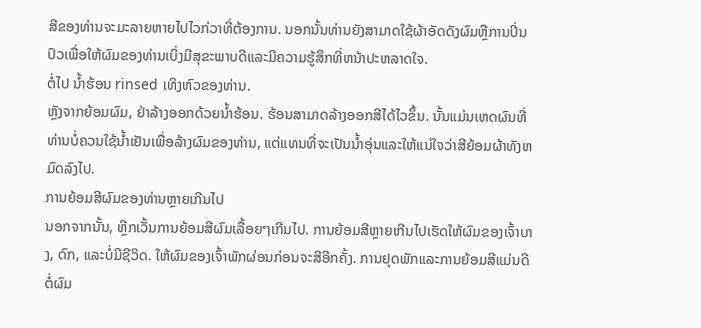ສີຂອງທ່ານຈະມະລາຍຫາຍໄປໄວກ່ວາທີ່ຕ້ອງການ. ນອກນັ້ນທ່ານຍັງສາມາດໃຊ້ຜ້າອັດດັງຜົມຫຼືການປິ່ນປົວເພື່ອໃຫ້ຜົມຂອງທ່ານເບິ່ງມີສຸຂະພາບດີແລະມີຄວາມຮູ້ສຶກທີ່ຫນ້າປະຫລາດໃຈ.
ຕໍ່ໄປ ນ້ຳຮ້ອນ rinsed ເທິງຫົວຂອງທ່ານ.
ຫຼັງຈາກຍ້ອມຜົມ, ຢ່າລ້າງອອກດ້ວຍນ້ຳຮ້ອນ. ຮ້ອນສາມາດລ້າງອອກສີໄດ້ໄວຂຶ້ນ. ນັ້ນແມ່ນເຫດຜົນທີ່ທ່ານບໍ່ຄວນໃຊ້ນ້ຳເຢັນເພື່ອລ້າງຜົມຂອງທ່ານ, ແຕ່ແທນທີ່ຈະເປັນນ້ຳອຸ່ນແລະໃຫ້ແນ່ໃຈວ່າສີຍ້ອມຜ້າທັງຫມົດລົງໄປ.
ການຍ້ອມສີຜົມຂອງທ່ານຫຼາຍເກີນໄປ
ນອກຈາກນັ້ນ, ຫຼີກເວັ້ນການຍ້ອມສີຜົມເລື້ອຍໆເກີນໄປ. ການຍ້ອມສີຫຼາຍເກີນໄປເຮັດໃຫ້ຜົມຂອງເຈົ້າບາງ, ດົກ, ແລະບໍ່ມີຊີວິດ. ໃຫ້ຜົມຂອງເຈົ້າພັກຜ່ອນກ່ອນຈະສີອີກຄັ້ງ. ການຢຸດພັກແລະການຍ້ອມສີແມ່ນດີຕໍ່ຜົມ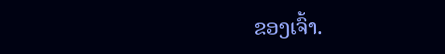ຂອງເຈົ້າ.